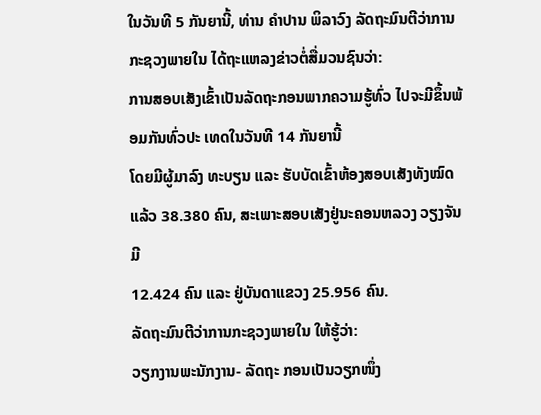ໃນວັນທີ 5 ກັນຍານີ້, ທ່ານ ຄຳປານ ພິລາວົງ ລັດຖະມົນຕີວ່າການກະຊວງພາຍໃນ ໄດ້ຖະແຫລງຂ່າວຕໍ່ສື່ມວນຊົນວ່າ:
ການສອບເສັງເຂົ້າເປັນລັດຖະກອນພາກຄວາມຮູ້ທົ່ວ ໄປຈະມີຂຶ້ນພ້ອມກັນທົ່ວປະ ເທດໃນວັນທີ 14 ກັນຍານີ້
ໂດຍມີຜູ້ມາລົງ ທະບຽນ ແລະ ຮັບບັດເຂົ້າຫ້ອງສອບເສັງທັງໝົດ ແລ້ວ 38.380 ຄົນ, ສະເພາະສອບເສັງຢູ່ນະຄອນຫລວງ ວຽງຈັນມີ
12.424 ຄົນ ແລະ ຢູ່ບັນດາແຂວງ 25.956 ຄົນ.
ລັດຖະມົນຕີວ່າການກະຊວງພາຍໃນ ໃຫ້ຮູ້ວ່າ:
ວຽກງານພະນັກງານ- ລັດຖະ ກອນເປັນວຽກໜຶ່ງ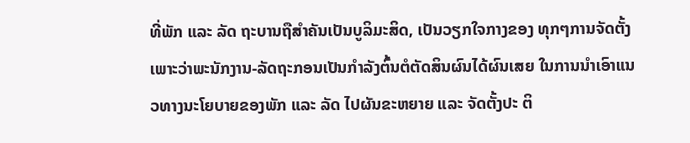ທີ່ພັກ ແລະ ລັດ ຖະບານຖືສຳຄັນເປັນບູລິມະສິດ, ເປັນວຽກໃຈກາງຂອງ ທຸກໆການຈັດຕັ້ງເພາະວ່າພະນັກງານ-ລັດຖະກອນເປັນກຳລັງຕົ້ນຕໍຕັດສິນຜົນໄດ້ຜົນເສຍ ໃນການນຳເອົາແນວທາງນະໂຍບາຍຂອງພັກ ແລະ ລັດ ໄປຜັນຂະຫຍາຍ ແລະ ຈັດຕັ້ງປະ ຕິ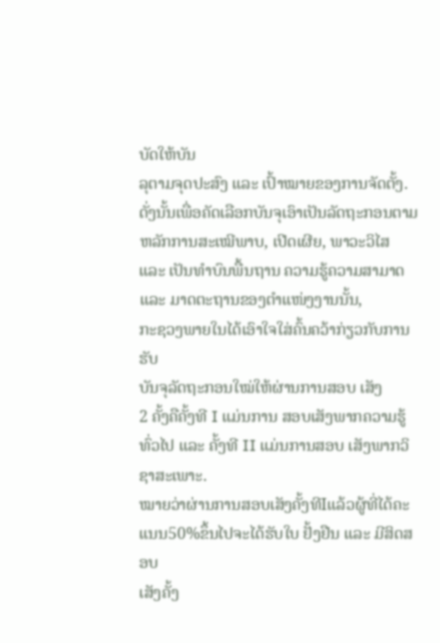ບັດໃຫ້ບັນ
ລຸຕາມຈຸດປະສົງ ແລະ ເປົ້າໝາຍຂອງການຈັດຕັ້ງ. ດັ່ງນັ້ນເພື່ອຄັດເລືອກບັນຈຸເອົາເປັນລັດຖະກອນຕາມຫລັກການສະເໝີພາບ, ເປີດເຜີຍ, ພາວະວິໄສ ແລະ ເປັນທຳບົນພື້ນຖານ ຄວາມຮູ້ຄວາມສາມາດ ແລະ ມາດຕະຖານຂອງຕຳແໜ່ງງານນັ້ນ,
ກະຊວງພາຍໃນໄດ້ເອົາໃຈໃສ່ຄົ້ນຄວ້າກ່ຽວກັບການຮັບ
ບັນຈຸລັດຖະກອນໃໝ່ໃຫ້ຜ່ານການສອບ ເສັງ
2 ຄັ້ງຄືຄັ້ງທີ I ແມ່ນການ ສອບເສັງພາກຄວາມຮູ້ທົ່ວໄປ ແລະ ຄັ້ງທີ II ແມ່ນການສອບ ເສັງພາກວິຊາສະເພາະ.
ໝາຍວ່າຜ່ານການສອບເສັງຄັ້ງທີIແລ້ວຜູ້ທີ່ໄດ້ຄະແນນ50%ຂຶ້ນໄປຈະໄດ້ຮັບໃບ ຢັ້ງຢືນ ແລະ ມີສິດສອບ
ເສັງຄັ້ງ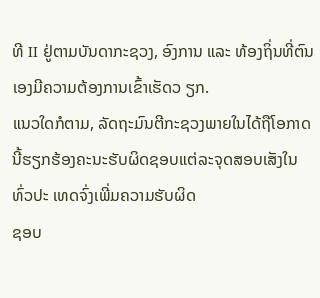ທີ II ຢູ່ຕາມບັນດາກະຊວງ, ອົງການ ແລະ ທ້ອງຖິ່ນທີ່ຕົນເອງມີຄວາມຕ້ອງການເຂົ້າເຮັດວ ຽກ.
ແນວໃດກໍຕາມ, ລັດຖະມົນຕີກະຊວງພາຍໃນໄດ້ຖືໂອກາດນີ້ຮຽກຮ້ອງຄະນະຮັບຜິດຊອບແຕ່ລະຈຸດສອບເສັງໃນທົ່ວປະ ເທດຈົ່ງເພີ່ມຄວາມຮັບຜິດ
ຊອບ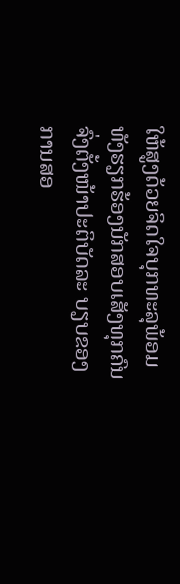ໃຫ້ສູງດ້ວຍຈິດໃຈບຸກທະລຸພ້ອມທັງຮຽກຮ້ອງນັກສອບເສັງທຸກຄົນຈົ່ງຕັ້ງໜ້າປະຕິບັດລະ ບຽບຂອງການສອ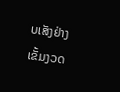ບເສັງຢ່າງເຂັ້ມງວດ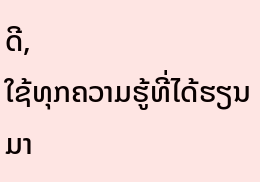ດີ,
ໃຊ້ທຸກຄວາມຮູ້ທີ່ໄດ້ຮຽນມາ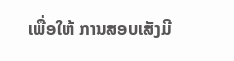ເພື່ອໃຫ້ ການສອບເສັງມີ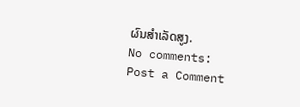ຜົນສຳເລັດສູງ.
No comments:
Post a Comment